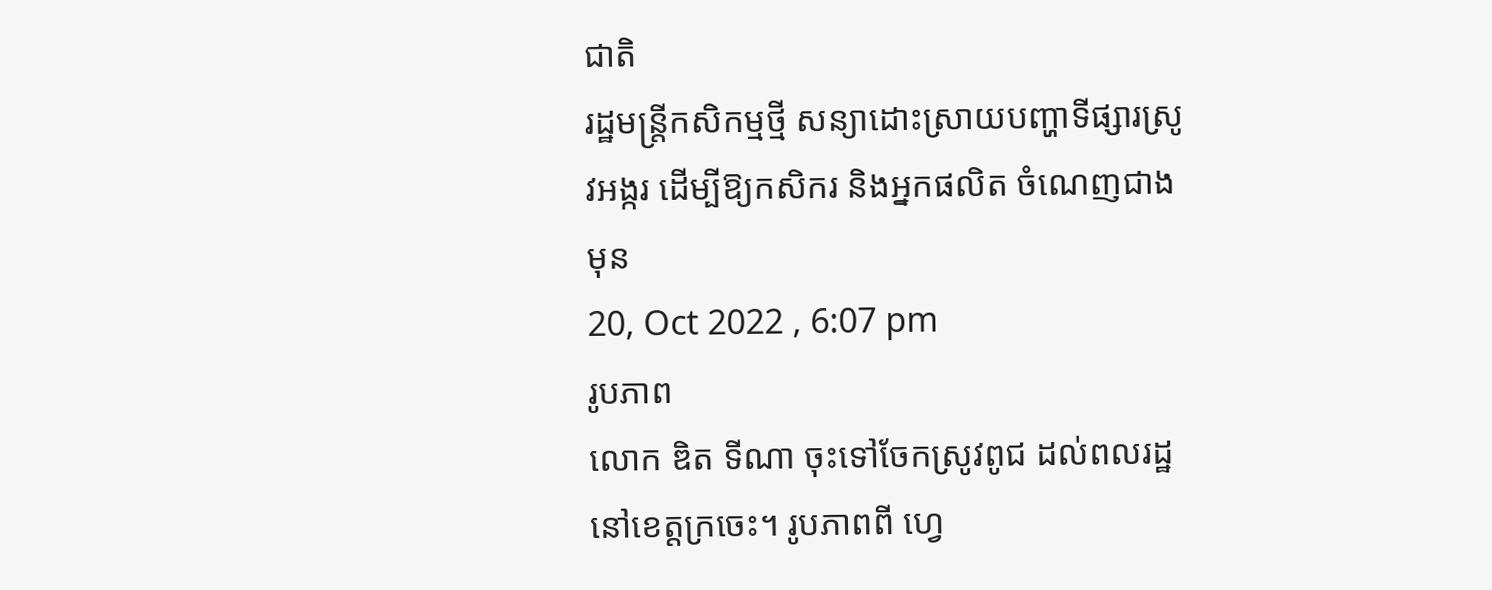ជាតិ
រដ្ឋមន្រ្តីកសិកម្មថ្មី សន្យាដោះស្រាយបញ្ហាទីផ្សារស្រូវអង្ករ ដើម្បីឱ្យកសិករ និងអ្នកផលិត ចំណេញជាងមុន
20, Oct 2022 , 6:07 pm
រូបភាព
លោក ឌិត ទីណា ចុះទៅចែកស្រូវពូជ ដល់ពលរដ្ឋនៅខេត្តក្រចេះ។ រូបភាពពី ហ្វេ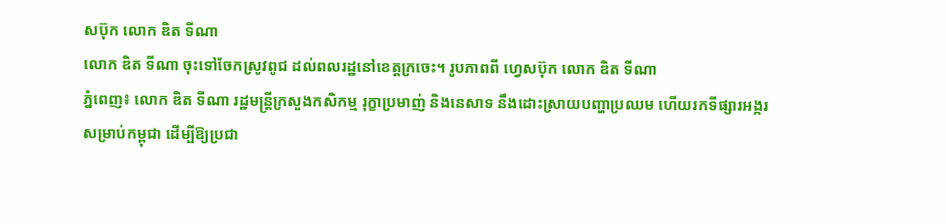សប៊ុក លោក ឌិត ទីណា
លោក ឌិត ទីណា ចុះទៅចែកស្រូវពូជ ដល់ពលរដ្ឋនៅខេត្តក្រចេះ។ រូបភាពពី ហ្វេសប៊ុក លោក ឌិត ទីណា
ភ្នំពេញ៖ លោក ឌិត ទីណា រដ្ឋមន្រ្តីក្រសួងកសិកម្ម រុក្ខាប្រមាញ់ និងនេសាទ នឹងដោះស្រាយបញ្ហាប្រឈម ហើយរកទីផ្សារអង្ករសម្រាប់កម្ពុជា ដើម្បីឱ្យប្រជា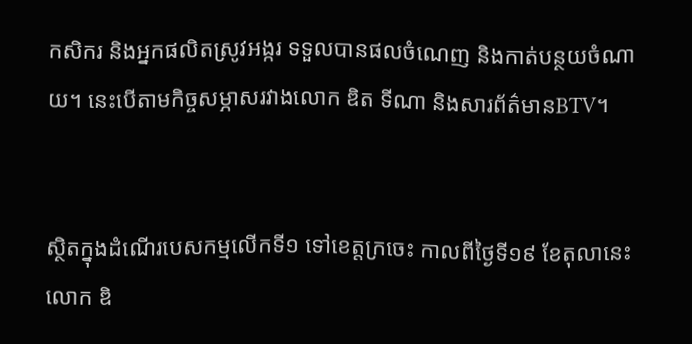កសិករ និងអ្នកផលិតស្រូវអង្ករ ទទួលបានផលចំណេញ និងកាត់បន្ថយចំណាយ។ នេះបើតាមកិច្ចសម្ភាសរវាងលោក ឌិត ទីណា និងសារព័ត៌មានBTV។


ស្ថិតក្នុងដំណើរបេសកម្មលើកទី១ ទៅខេត្តក្រចេះ កាលពីថ្ងៃទី១៩ ខែតុលានេះ លោក ឌិ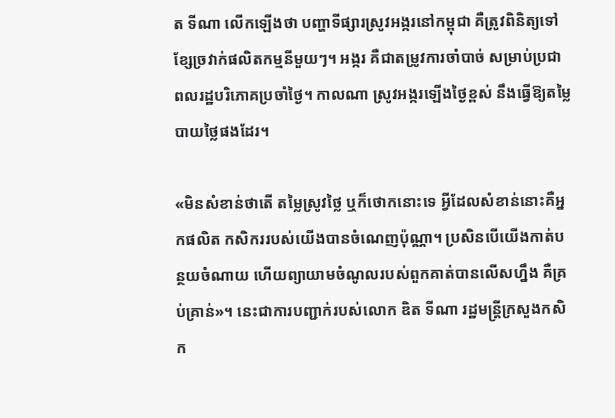ត ទីណា លើកឡើងថា បញ្ហាទីផ្សារស្រូវអង្ករនៅកម្ពុជា គឺត្រូវពិនិត្យទៅខ្សែច្រវាក់ផលិតកម្មនីមួយៗ។ អង្ករ គឺជាតម្រូវការចាំបាច់ សម្រាប់ប្រជាពលរដ្ឋបរិភោគប្រចាំថ្ងៃ។ កាលណា ស្រូវអង្ករឡើងថ្ងៃខ្ពស់ នឹងធ្វើឱ្យតម្លៃបាយថ្លៃផងដែរ។

«មិនសំខាន់ថាតើ តម្លៃស្រូវថ្លៃ ឬក៏ថោកនោះទេ អ្វីដែលសំខាន់នោះគឺអ្នកផលិត កសិកររបស់យើងបានចំណេញប៉ុណ្ណា។ ប្រសិនបើយើងកាត់បន្ថយចំណាយ ហើយព្យាយាមចំណូលរបស់ពួកគាត់បានលើសហ្នឹង គឺគ្រប់គ្រាន់»។ នេះជាការបញ្ជាក់របស់លោក ឌិត ទីណា រដ្ឋមន្រ្តីក្រសួងកសិក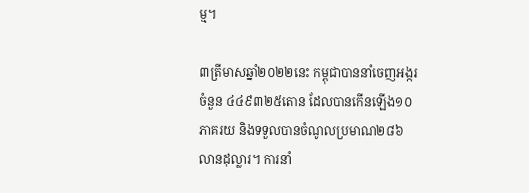ម្ម។

៣ត្រីមាសឆ្នាំ២០២២នេះ កម្ពុជាបាននាំចេញអង្ករចំនួន ៤៤៩៣២៥តោន ដែលបានកើនឡើង១០ភាគរយ និងទទួលបានចំណូលប្រមាណ២៨៦លានដុល្លារ។ ការនាំ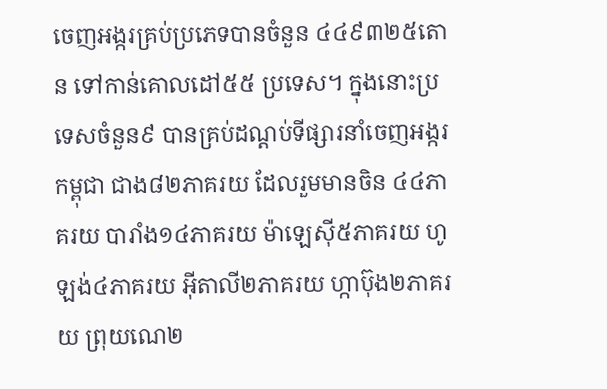ចេញអង្ករគ្រប់ប្រភេទបានចំនួន ៤៤៩៣២៥តោន ទៅកាន់គោលដៅ៥៥ ប្រទេស។ ក្នុងនោះប្រទេសចំនួន៩ បានគ្រប់ដណ្ដប់ទីផ្សារនាំចេញអង្ករកម្ពុជា ជាង៨២ភាគរយ ដែលរួមមានចិន ៤៤ភាគរយ បារាំង១៤ភាគរយ ម៉ាឡេស៊ី៥ភាគរយ ហូឡង់៤ភាគរយ អ៊ីតាលី២ភាគរយ ហ្កាប៊ុង២ភាគរយ ព្រុយណេ២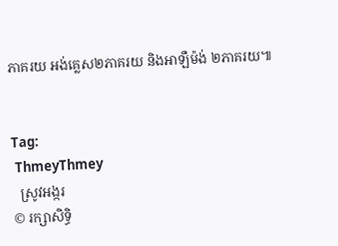ភាគរយ អង់គ្លេស២ភាគរយ និងអាឡឺម៉ង់ ២ភាគរយ៕


Tag:
 ThmeyThmey
  ស្រូវអង្ករ
© រក្សាសិទ្ធិ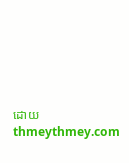ដោយ thmeythmey.com